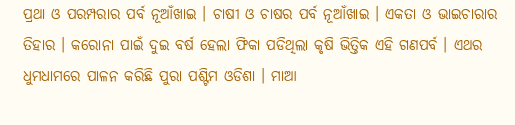ପ୍ରଥା ଓ ପରମ୍ପରାର ପର୍ବ ନୂଆଁଖାଇ । ଚାଷୀ ଓ ଚାଷର ପର୍ବ ନୂଆଁଖାଇ । ଏକତା ଓ ଭାଇଚାରାର ତିହାର । କରୋନା ପାଇଁ ଦୁଇ ବର୍ଷ ହେଲା ଫିକା ପଡିଥିଲା କୃଷି ଭିତ୍ତିକ ଏହି ଗଣପର୍ବ । ଏଥର ଧୁମଧାମରେ ପାଳନ କରିଛି ପୁରା ପଶ୍ଟିମ ଓଡିଶା । ମାଆ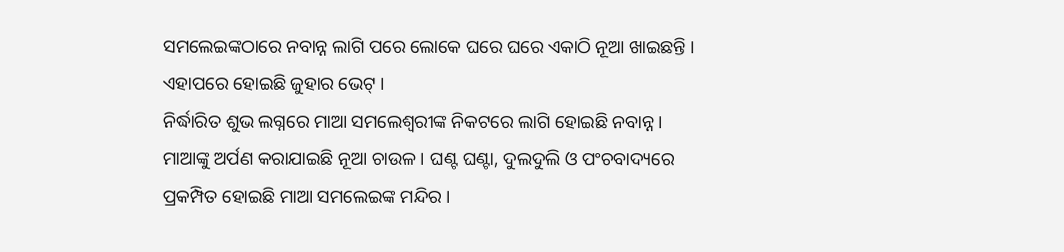ସମଲେଇଙ୍କଠାରେ ନବାନ୍ନ ଲାଗି ପରେ ଲୋକେ ଘରେ ଘରେ ଏକାଠି ନୂଆ ଖାଇଛନ୍ତି । ଏହାପରେ ହୋଇଛି ଜୁହାର ଭେଟ୍ ।
ନିର୍ଦ୍ଧାରିତ ଶୁଭ ଲଗ୍ନରେ ମାଆ ସମଲେଶ୍ୱରୀଙ୍କ ନିକଟରେ ଲାଗି ହୋଇଛି ନବାନ୍ନ । ମାଆଙ୍କୁ ଅର୍ପଣ କରାଯାଇଛି ନୂଆ ଚାଉଳ । ଘଣ୍ଟ ଘଣ୍ଟା, ଦୁଲଦୁଲି ଓ ପଂଚବାଦ୍ୟରେ ପ୍ରକମ୍ପିତ ହୋଇଛି ମାଆ ସମଲେଇଙ୍କ ମନ୍ଦିର ।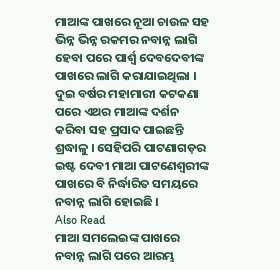ମାଆଙ୍କ ପାଖରେ ନୂଆ ଚାଉଳ ସହ ଭିନ୍ନ ଭିନ୍ନ ରକମର ନବାନ୍ନ ଲାଗି ହେବା ପରେ ପାର୍ଶ୍ୱ ଦେବଦେବୀଙ୍କ ପାଖରେ ଲାଗି କରାଯାଇଥିଲା । ଦୁଇ ବର୍ଷର ମହାମାରୀ କଟକଣା ପରେ ଏଥର ମାଆଙ୍କ ଦର୍ଶନ କରିବା ସହ ପ୍ରସାଦ ପାଇଛନ୍ତି ଶ୍ରଦ୍ଧାଳୁ । ସେହିପରି ପାଟଣାଗଡ଼ର ଇଷ୍ଟ ଦେବୀ ମାଆ ପାଟଣେଶ୍ୱରୀଙ୍କ ପାଖରେ ବି ନିର୍ଦ୍ଧାରିତ ସମୟରେ ନବାନ୍ନ ଲାଗି ହୋଇଛି ।
Also Read
ମାଆ ସମଲେଇଙ୍କ ପାଖରେ ନବାନ୍ନ ଲାଗି ପରେ ଆରମ୍ଭ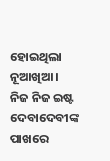ହୋଇଥିଲା ନୂଆଖିଆ । ନିଜ ନିଜ ଇଷ୍ଟ ଦେବାଦେବୀଙ୍କ ପାଖରେ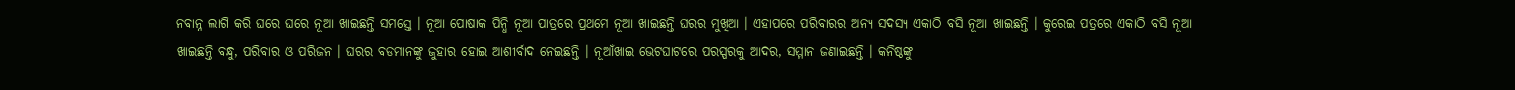ନବାନ୍ନ ଲାଗି କରି ଘରେ ଘରେ ନୂଆ ଖାଇଛନ୍ତି ସମସ୍ତେ । ନୂଆ ପୋଷାକ ପିନ୍ଧି ନୂଆ ପାତ୍ରରେ ପ୍ରଥମେ ନୂଆ ଖାଇଛନ୍ତି ଘରର ମୁଖିଆ । ଏହାପରେ ପରିବାରର ଅନ୍ୟ ସଦସ୍ୟ ଏକାଠି ବସି ନୂଆ ଖାଇଛନ୍ତି । କୁରେଇ ପତ୍ରରେ ଏକାଠି ବସି ନୂଆ ଖାଇଛନ୍ତି ବନ୍ଧୁ, ପରିବାର ଓ ପରିଜନ । ଘରର ବଡମାନଙ୍କୁ ଜୁହାର ହୋଇ ଆଶୀର୍ବାଦ ନେଇଛନ୍ତି । ନୂଆଁଖାଇ ଭେଟଘାଟରେ ପରସ୍ପରକୁ ଆଦର, ସମ୍ମାନ ଜଣାଇଛନ୍ତି । କନିଷ୍ଠଙ୍କୁ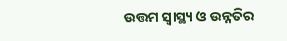ଉତ୍ତମ ସ୍ୱାସ୍ଥ୍ୟ ଓ ଉନ୍ନତିର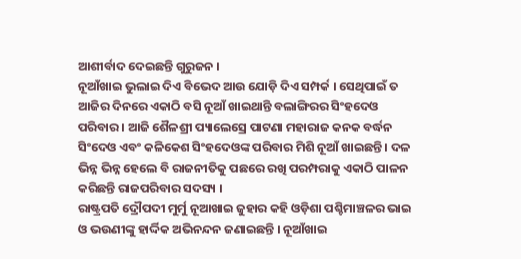ଆଶୀର୍ବାଦ ଦେଇଛନ୍ତି ଗୁରୁଜନ ।
ନୂଆଁଖାଇ ଭୁଲାଇ ଦିଏ ବିଭେଦ ଆଉ ଯୋଡ଼ି ଦିଏ ସମ୍ପର୍କ । ସେଥିପାଇଁ ତ ଆଜିର ଦିନରେ ଏକାଠି ବସି ନୂଆଁ ଖାଇଥାନ୍ତି ବଲାଙ୍ଗିରର ସିଂହଦେଓ ପରିବାର । ଆଜି ଶୈଳଶ୍ରୀ ପ୍ୟାଲେସ୍ରେ ପାଟଣା ମହାରାଜ କନକ ବର୍ଦ୍ଧନ ସିଂଦେଓ ଏବଂ କଳିକେଶ ସିଂହଦେଓଙ୍କ ପରିବାର ମିଶି ନୂଆଁ ଖାଇଛନ୍ତି । ଦଳ ଭିନ୍ନ ଭିନ୍ନ ହେଲେ ବି ରାଜନୀତିକୁ ପଛରେ ରଖି ପରମ୍ପରାକୁ ଏକାଠି ପାଳନ କରିଛନ୍ତି ରାଜପରିବାର ସଦସ୍ୟ ।
ରାଷ୍ଟ୍ରପତି ଦ୍ରୌପଦୀ ମୁର୍ମୁ ନୂଆଖାଇ ଜୁହାର କହି ଓଡ଼ିଶା ପଶ୍ଚିମାଞ୍ଚଳର ଭାଇ ଓ ଭଉଣୀଙ୍କୁ ହାର୍ଦ୍ଦିକ ଅଭିନନ୍ଦନ ଜଣାଇଛନ୍ତି । ନୂଆଁଖାଇ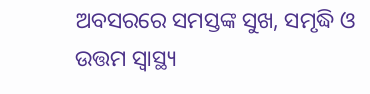ଅବସରରେ ସମସ୍ତଙ୍କ ସୁଖ, ସମୃଦ୍ଧି ଓ ଉତ୍ତମ ସ୍ୱାସ୍ଥ୍ୟ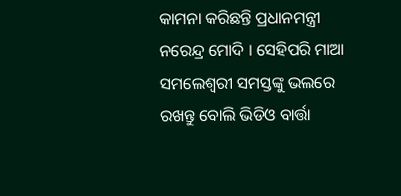କାମନା କରିଛନ୍ତି ପ୍ରଧାନମନ୍ତ୍ରୀ ନରେନ୍ଦ୍ର ମୋଦି । ସେହିପରି ମାଆ ସମଲେଶ୍ୱରୀ ସମସ୍ତଙ୍କୁ ଭଲରେ ରଖନ୍ତୁ ବୋଲି ଭିଡିଓ ବାର୍ତ୍ତା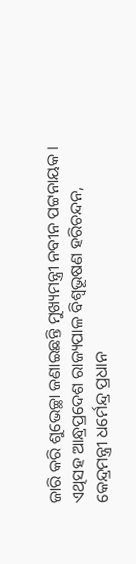ଜାରି କରି ଶୁଭେଚ୍ଛା ଜଣାଇଛନ୍ତି ମୁଖ୍ୟମନ୍ତ୍ରୀ ନବୀନ ପଟ୍ଟନାୟକ । ଏଥିସହ ଆନ୍ଧ୍ରପ୍ରଦେଶ ରାଜ୍ୟପାଳ ବିଶ୍ୱଭୂଷଣ ହରିଚନ୍ଦନ, କେନ୍ଦ୍ରମନ୍ତ୍ରୀ ଧର୍ମେନ୍ଦ୍ର ପ୍ରଧାନ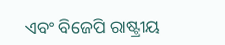ଏବଂ ବିଜେପି ରାଷ୍ଟ୍ରୀୟ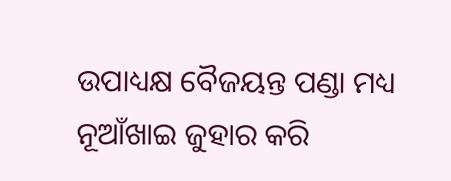ଉପାଧ୍ୟକ୍ଷ ବୈଜୟନ୍ତ ପଣ୍ଡା ମଧ୍ୟ ନୂଆଁଖାଇ ଜୁହାର କରି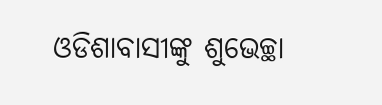ଓଡିଶାବାସୀଙ୍କୁ ଶୁଭେଚ୍ଛା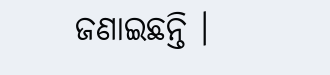ଜଣାଇଛନ୍ତି ।